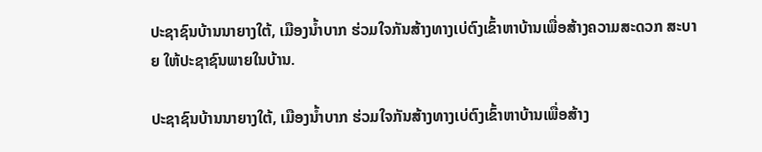ປະຊາຊົນບ້ານນາຍາງໃຕ້, ເມືອງນ້ຳບາກ ຮ່ວມໃຈກັນສ້າງທາງເບ່ຕົງເຂົ້າຫາບ້ານເພື່ອສ້າງຄວາມສະດວກ ສະບາຍ ໃຫ້ປະຊາຊົນພາຍໃນບ້ານ.

ປະຊາຊົນບ້ານນາຍາງໃຕ້, ເມືອງນ້ຳບາກ ຮ່ວມໃຈກັນສ້າງທາງເບ່ຕົງເຂົ້າຫາບ້ານເພື່ອສ້າງ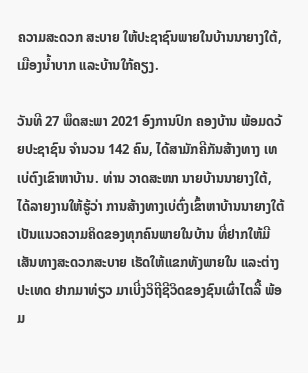ຄວາມສະດວກ ສະບາຍ ໃຫ້ປະຊາຊົນພາຍໃນບ້ານນາຍາງໃຕ້, ເມືອງນ້ຳບາກ ແລະບ້ານໃກ້ຄຽງ.

ວັນທີ 27 ພຶດສະພາ 2021 ອົງການປົກ ຄອງບ້ານ ພ້ອມດວ້ຍປະຊາຊົນ ຈຳນວນ 142 ຄົນ, ໄດ້ສາມັກຄີກັນສ້າງທາງ ເທເບ່ຕົງເຂົາຫາບ້ານ. ທ່ານ ວາດສະໜາ ນາຍບ້ານນາຍາງໃຕ້, ໄດ້ລາຍງານໃຫ້ຮູ້ວ່າ ການສ້າງທາງເບ່ຕົ່ງເຂົ້າຫາບ້ານນາຍາງໃຕ້ ເປັນແນວຄວາມຄິດຂອງທຸກຄົນພາຍໃນບ້ານ ທີ່ຢາກໃຫ້ມີເສັນທາງສະດວກສະບາຍ ເຮັດໃຫ້ແຂກທັງພາຍໃນ ແລະຕ່າງປະເທດ ຢາກມາທ່ຽວ ມາເບີ່ງວິຖີຊີວິດຂອງຊົນເຜົ່າໄຕລື້ ພ້ອມ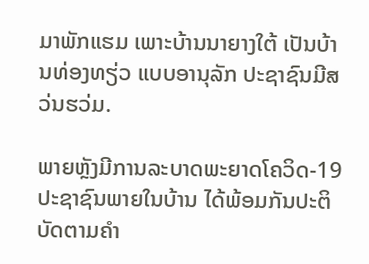ມາພັກແຮມ ເພາະບ້ານນາຍາງໃຕ້ ເປັນບ້ານທ່ອງທຽ່ວ ແບບອານຸລັກ ປະຊາຊົນມີສວ່ນຮວ່ມ.

ພາຍຫຼັງມີການລະບາດພະຍາດໂຄວິດ-19 ປະຊາຊົນພາຍໃນບ້ານ ໄດ້ພ້ອມກັນປະຕິບັດຕາມຄຳ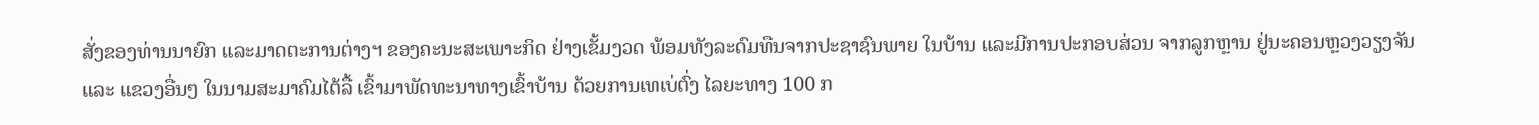ສັ່ງຂອງທ່ານນາຍົກ ແລະມາດຕະການຕ່າງຯ ຂອງຄະນະສະເພາະກິດ ຢ່າງເຂັ້ມງວດ ພ້ອມທັງລະດົມທືນຈາກປະຊາຊົນພາຍ ໃນບ້ານ ແລະມີການປະກອບສ່ວນ ຈາກລູກຫຼານ ຢູ່ນະຄອນຫຼວງວຽງຈັນ ແລະ ແຂວງອື່ນໆ ໃນນາມສະມາຄົມໄຕ້ລື້ ເຂົ້າມາພັດທະນາທາງເຂົ້າບ້ານ ດ້ວຍການເທເບ່ຕົ່ງ ໄລຍະທາງ 100 ກ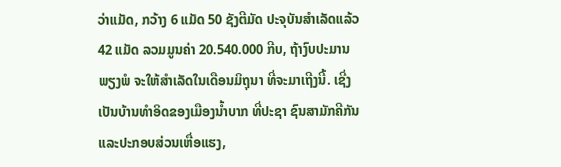ວ່າແມັດ, ກວ້າງ 6 ແມັດ 50 ຊັງຕີມັດ ປະຈຸບັນສຳເລັດແລ້ວ 42 ແມັດ ລວມມູນຄ່າ 20.540.000 ກີບ, ຖ້າງົບປະມານພຽງພໍ ຈະໃຫ້ສຳເລັດໃນເດືອນມິຖຸນາ ທີ່ຈະມາເຖີງນີ້. ເຊີ່ງເປັນບ້ານທຳອິດຂອງເມືອງນ້ຳບາກ ທີ່ປະຊາ ຊົນສາມັກຄີກັນ ແລະປະກອບສ່ວນເຫື່ອແຮງ,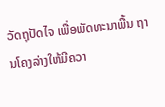ວັດຖຸປັດໄຈ ເພື່ອພັດທະນາພື້ນ ຖານໂຄງລ່າງໃຫ້ມີຄວາ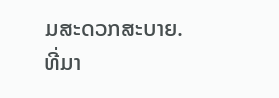ມສະດວກສະບາຍ.
ທີ່ມາ